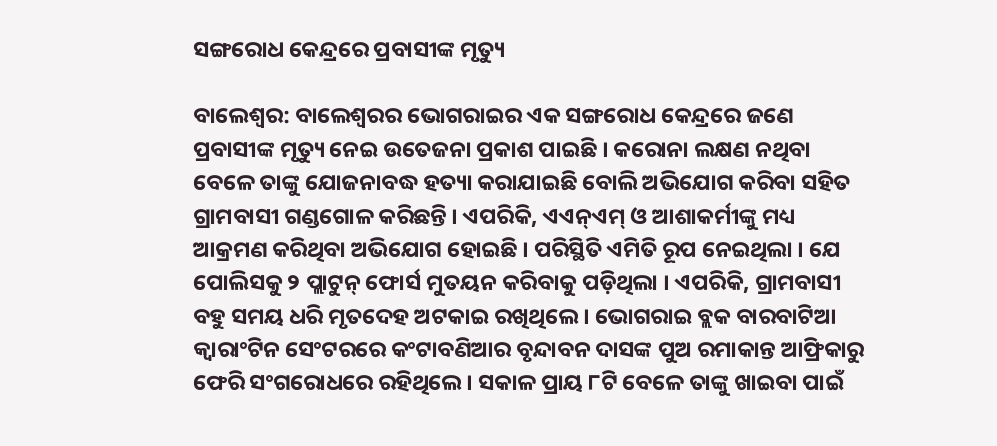ସଙ୍ଗରୋଧ କେନ୍ଦ୍ରରେ ପ୍ରବାସୀଙ୍କ ମୃତ୍ୟୁ

ବାଲେଶ୍ୱର: ବାଲେଶ୍ୱରର ଭୋଗରାଇର ଏକ ସଙ୍ଗରୋଧ କେନ୍ଦ୍ରରେ ଜଣେ ପ୍ରବାସୀଙ୍କ ମୃତ୍ୟୁ ନେଇ ଉତେଜନା ପ୍ରକାଶ ପାଇଛି । କରୋନା ଲକ୍ଷଣ ନଥିବା ବେଳେ ତାଙ୍କୁ ଯୋଜନାବଦ୍ଧ ହତ୍ୟା କରାଯାଇଛି ବୋଲି ଅଭିଯୋଗ କରିବା ସହିତ ଗ୍ରାମବାସୀ ଗଣ୍ଡଗୋଳ କରିଛନ୍ତି । ଏପରିକି, ଏଏନ୍ଏମ୍ ଓ ଆଶାକର୍ମୀଙ୍କୁ ମଧ୍ୟ ଆକ୍ରମଣ କରିଥିବା ଅଭିଯୋଗ ହୋଇଛି । ପରିସ୍ଥିତି ଏମିତି ରୂପ ନେଇଥିଲା । ଯେ ପୋଲିସକୁ ୨ ପ୍ଲାଟୁନ୍ ଫୋର୍ସ ମୁତୟନ କରିବାକୁ ପଡ଼ିଥିଲା । ଏପରିକି, ଗ୍ରାମବାସୀ ବହୁ ସମୟ ଧରି ମୃତଦେହ ଅଟକାଇ ରଖିଥିଲେ । ଭୋଗରାଇ ବ୍ଲକ ବାରବାଟିଆ କ୍ୱାରାଂଟିନ ସେଂଟରରେ କଂଟାବଣିଆର ବୃନ୍ଦାବନ ଦାସଙ୍କ ପୁଅ ରମାକାନ୍ତ ଆଫ୍ରିକାରୁ ଫେରି ସଂଗରୋଧରେ ରହିଥିଲେ । ସକାଳ ପ୍ରାୟ ୮ଟି ବେଳେ ତାଙ୍କୁ ଖାଇବା ପାଇଁ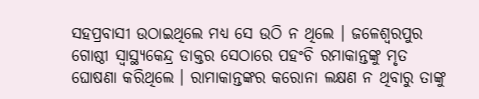ସହପ୍ରବାସୀ ଉଠାଇଥିଲେ ମଧ୍ୟ ସେ ଉଠି ନ ଥିଲେ । ଜଳେଶ୍ୱରପୁର ଗୋଷ୍ଠୀ ସ୍ୱାସ୍ଥ୍ୟକେନ୍ଦ୍ର ଡାକ୍ତର ସେଠାରେ ପହଂଚି ରମାକାନ୍ତଙ୍କୁ ମୃତ ଘୋଷଣା କରିଥିଲେ । ରାମାକାନ୍ତଙ୍କର କରୋନା ଲକ୍ଷଣ ନ ଥିବାରୁ ତାଙ୍କୁ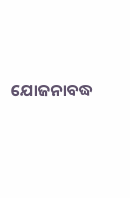ଯୋଜନାବଦ୍ଧ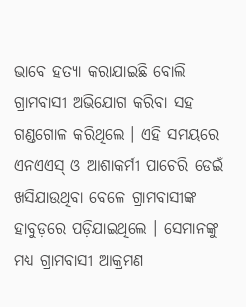ଭାବେ ହତ୍ୟା କରାଯାଇଛି ବୋଲି ଗ୍ରାମବାସୀ ଅଭିଯୋଗ କରିବା ସହ ଗଣ୍ଡଗୋଳ କରିଥିଲେ । ଏହି ସମୟରେ ଏନଏଏସ୍ ଓ ଆଶାକର୍ମୀ ପାଚେରି ଡେଇଁ ଖସିଯାଉଥିବା ବେଳେ ଗ୍ରାମବାସୀଙ୍କ ହାବୁଡ଼ରେ ପଡ଼ିଯାଇଥିଲେ । ସେମାନଙ୍କୁ ମଧ୍ୟ ଗ୍ରାମବାସୀ ଆକ୍ରମଣ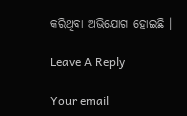କରିଥିବା ଅଭିଯୋଗ ହୋଇଛି ।

Leave A Reply

Your email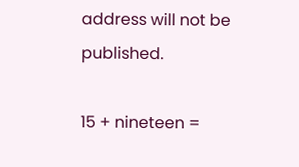address will not be published.

15 + nineteen =